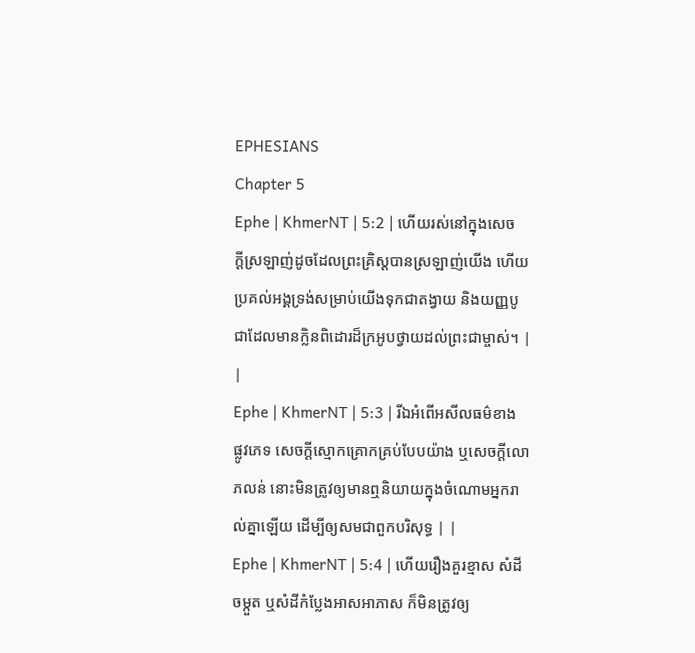EPHESIANS
Chapter 5
Ephe | KhmerNT | 5:2 | ហើយរស់នៅក្នុងសេចក្ដីស្រឡាញ់ដូចដែលព្រះគ្រិស្ដបានស្រឡាញ់យើង ហើយប្រគល់អង្គទ្រង់សម្រាប់យើងទុកជាតង្វាយ និងយញ្ញបូជាដែលមានក្លិនពិដោរដ៏ក្រអូបថ្វាយដល់ព្រះជាម្ចាស់។ | |
Ephe | KhmerNT | 5:3 | រីឯអំពើអសីលធម៌ខាងផ្លូវភេទ សេចក្ដីស្មោកគ្រោកគ្រប់បែបយ៉ាង ឬសេចក្ដីលោភលន់ នោះមិនត្រូវឲ្យមានឮនិយាយក្នុងចំណោមអ្នករាល់គ្នាឡើយ ដើម្បីឲ្យសមជាពួកបរិសុទ្ធ | |
Ephe | KhmerNT | 5:4 | ហើយរឿងគួរខ្មាស សំដីចម្កួត ឬសំដីកំប្លែងអាសអាភាស ក៏មិនត្រូវឲ្យ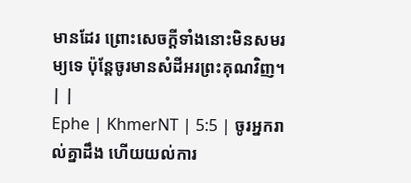មានដែរ ព្រោះសេចក្ដីទាំងនោះមិនសមរម្យទេ ប៉ុន្ដែចូរមានសំដីអរព្រះគុណវិញ។ | |
Ephe | KhmerNT | 5:5 | ចូរអ្នករាល់គ្នាដឹង ហើយយល់ការ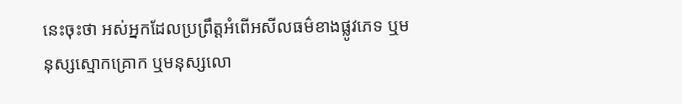នេះចុះថា អស់អ្នកដែលប្រព្រឹត្តអំពើអសីលធម៌ខាងផ្លូវភេទ ឬមនុស្សស្មោកគ្រោក ឬមនុស្សលោ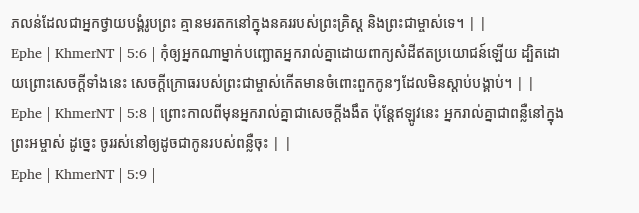ភលន់ដែលជាអ្នកថ្វាយបង្គំរូបព្រះ គ្មានមរតកនៅក្នុងនគររបស់ព្រះគ្រិស្ដ និងព្រះជាម្ចាស់ទេ។ | |
Ephe | KhmerNT | 5:6 | កុំឲ្យអ្នកណាម្នាក់បញ្ឆោតអ្នករាល់គ្នាដោយពាក្យសំដីឥតប្រយោជន៍ឡើយ ដ្បិតដោយព្រោះសេចក្ដីទាំងនេះ សេចក្ដីក្រោធរបស់ព្រះជាម្ចាស់កើតមានចំពោះពួកកូនៗដែលមិនស្ដាប់បង្គាប់។ | |
Ephe | KhmerNT | 5:8 | ព្រោះកាលពីមុនអ្នករាល់គ្នាជាសេចក្ដីងងឹត ប៉ុន្ដែឥឡូវនេះ អ្នករាល់គ្នាជាពន្លឺនៅក្នុងព្រះអម្ចាស់ ដូច្នេះ ចូររស់នៅឲ្យដូចជាកូនរបស់ពន្លឺចុះ | |
Ephe | KhmerNT | 5:9 |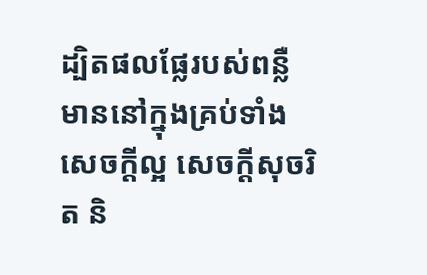ដ្បិតផលផ្លែរបស់ពន្លឺមាននៅក្នុងគ្រប់ទាំងសេចក្ដីល្អ សេចក្ដីសុចរិត និ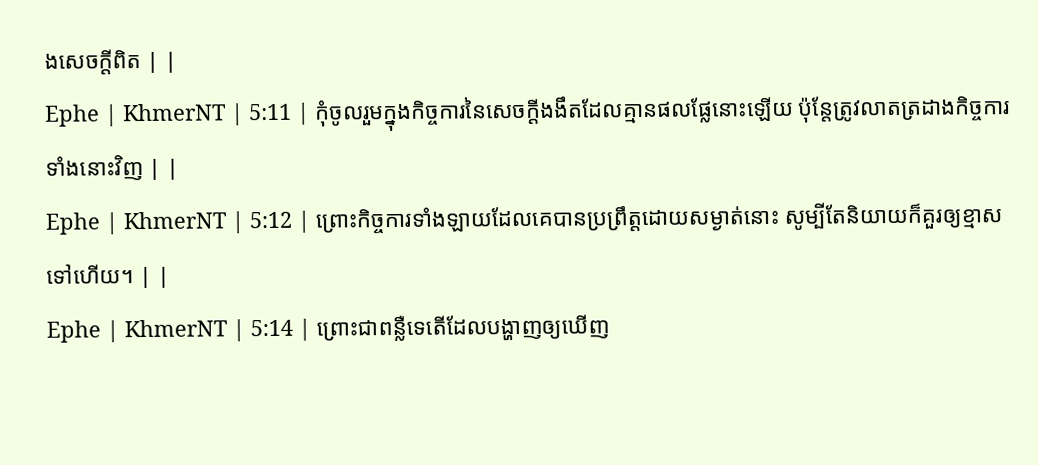ងសេចក្ដីពិត | |
Ephe | KhmerNT | 5:11 | កុំចូលរួមក្នុងកិច្ចការនៃសេចក្ដីងងឹតដែលគ្មានផលផ្លែនោះឡើយ ប៉ុន្ដែត្រូវលាតត្រដាងកិច្ចការទាំងនោះវិញ | |
Ephe | KhmerNT | 5:12 | ព្រោះកិច្ចការទាំងឡាយដែលគេបានប្រព្រឹត្តដោយសម្ងាត់នោះ សូម្បីតែនិយាយក៏គួរឲ្យខ្មាសទៅហើយ។ | |
Ephe | KhmerNT | 5:14 | ព្រោះជាពន្លឺទេតើដែលបង្ហាញឲ្យឃើញ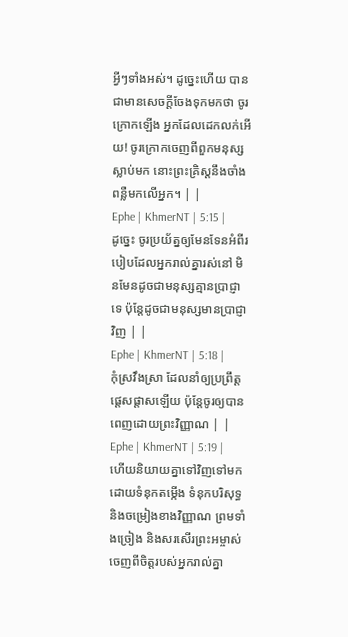អ្វីៗទាំងអស់។ ដូច្នេះហើយ បានជាមានសេចក្ដីចែងទុកមកថា ចូរក្រោកឡើង អ្នកដែលដេកលក់អើយ! ចូរក្រោកចេញពីពួកមនុស្សស្លាប់មក នោះព្រះគ្រិស្ដនឹងចាំងពន្លឺមកលើអ្នក។ | |
Ephe | KhmerNT | 5:15 | ដូច្នេះ ចូរប្រយ័ត្នឲ្យមែនទែនអំពីរបៀបដែលអ្នករាល់គ្នារស់នៅ មិនមែនដូចជាមនុស្សគ្មានប្រាជ្ញាទេ ប៉ុន្ដែដូចជាមនុស្សមានប្រាជ្ញាវិញ | |
Ephe | KhmerNT | 5:18 | កុំស្រវឹងស្រា ដែលនាំឲ្យប្រព្រឹត្ដផ្ដេសផ្ដាសឡើយ ប៉ុន្តែចូរឲ្យបានពេញដោយព្រះវិញ្ញាណ | |
Ephe | KhmerNT | 5:19 | ហើយនិយាយគ្នាទៅវិញទៅមកដោយទំនុកតម្កើង ទំនុកបរិសុទ្ធ និងចម្រៀងខាងវិញ្ញាណ ព្រមទាំងច្រៀង និងសរសើរព្រះអម្ចាស់ចេញពីចិត្តរបស់អ្នករាល់គ្នា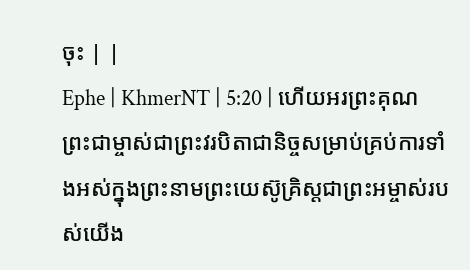ចុះ | |
Ephe | KhmerNT | 5:20 | ហើយអរព្រះគុណព្រះជាម្ចាស់ជាព្រះវរបិតាជានិច្ចសម្រាប់គ្រប់ការទាំងអស់ក្នុងព្រះនាមព្រះយេស៊ូគ្រិស្ដជាព្រះអម្ចាស់របស់យើង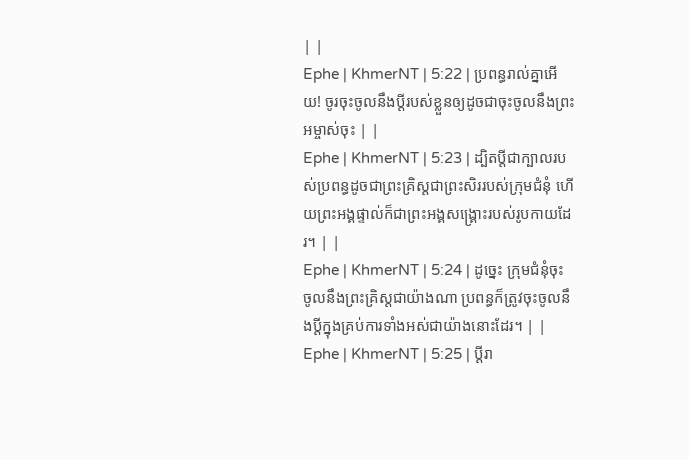| |
Ephe | KhmerNT | 5:22 | ប្រពន្ធរាល់គ្នាអើយ! ចូរចុះចូលនឹងប្ដីរបស់ខ្លួនឲ្យដូចជាចុះចូលនឹងព្រះអម្ចាស់ចុះ | |
Ephe | KhmerNT | 5:23 | ដ្បិតប្ដីជាក្បាលរបស់ប្រពន្ធដូចជាព្រះគ្រិស្ដជាព្រះសិររបស់ក្រុមជំនុំ ហើយព្រះអង្គផ្ទាល់ក៏ជាព្រះអង្គសង្គ្រោះរបស់រូបកាយដែរ។ | |
Ephe | KhmerNT | 5:24 | ដូច្នេះ ក្រុមជំនុំចុះចូលនឹងព្រះគ្រិស្ដជាយ៉ាងណា ប្រពន្ធក៏ត្រូវចុះចូលនឹងប្ដីក្នុងគ្រប់ការទាំងអស់ជាយ៉ាងនោះដែរ។ | |
Ephe | KhmerNT | 5:25 | ប្ដីរា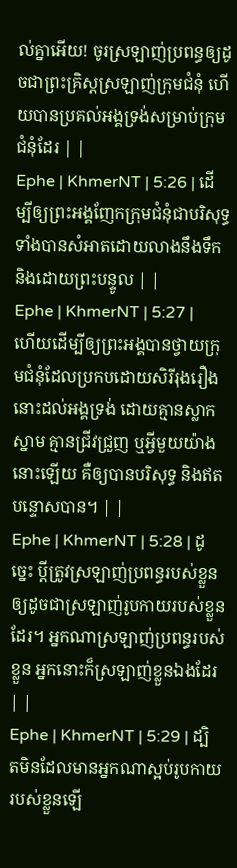ល់គ្នាអើយ! ចូរស្រឡាញ់ប្រពន្ធឲ្យដូចជាព្រះគ្រិស្ដស្រឡាញ់ក្រុមជំនុំ ហើយបានប្រគល់អង្គទ្រង់សម្រាប់ក្រុមជំនុំដែរ | |
Ephe | KhmerNT | 5:26 | ដើម្បីឲ្យព្រះអង្គញែកក្រុមជំនុំជាបរិសុទ្ធ ទាំងបានសំអាតដោយលាងនឹងទឹក និងដោយព្រះបន្ទូល | |
Ephe | KhmerNT | 5:27 | ហើយដើម្បីឲ្យព្រះអង្គបានថ្វាយក្រុមជំនុំដែលប្រកបដោយសិរីរុងរឿងនោះដល់អង្គទ្រង់ ដោយគ្មានស្លាកស្នាម គ្មានជ្រីវជ្រួញ ឬអ្វីមួយយ៉ាងនោះឡើយ គឺឲ្យបានបរិសុទ្ធ និងឥតបន្ទោសបាន។ | |
Ephe | KhmerNT | 5:28 | ដូច្នេះ ប្ដីត្រូវស្រឡាញ់ប្រពន្ធរបស់ខ្លួនឲ្យដូចជាស្រឡាញ់រូបកាយរបស់ខ្លួនដែរ។ អ្នកណាស្រឡាញ់ប្រពន្ធរបស់ខ្លួន អ្នកនោះក៏ស្រឡាញ់ខ្លួនឯងដែរ | |
Ephe | KhmerNT | 5:29 | ដ្បិតមិនដែលមានអ្នកណាស្អប់រូបកាយរបស់ខ្លួនឡើ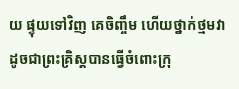យ ផ្ទុយទៅវិញ គេចិញ្ចឹម ហើយថ្នាក់ថ្មមវាដូចជាព្រះគ្រិស្ដបានធ្វើចំពោះក្រុ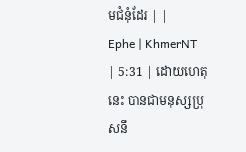មជំនុំដែរ | |
Ephe | KhmerNT | 5:31 | ដោយហេតុនេះ បានជាមនុស្សប្រុសនឹ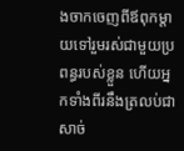ងចាកចេញពីឪពុកម្ដាយទៅរួមរស់ជាមួយប្រពន្ធរបស់ខ្លួន ហើយអ្នកទាំងពីរនឹងត្រលប់ជាសាច់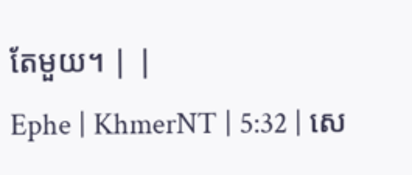តែមួយ។ | |
Ephe | KhmerNT | 5:32 | សេ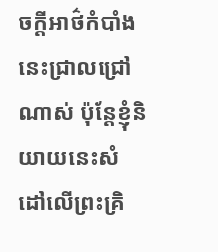ចក្ដីអាថ៌កំបាំងនេះជ្រាលជ្រៅណាស់ ប៉ុន្ដែខ្ញុំនិយាយនេះសំដៅលើព្រះគ្រិ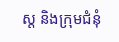ស្ដ និងក្រុមជំនុំ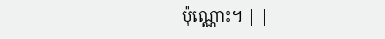ប៉ុណ្ណោះ។ | |